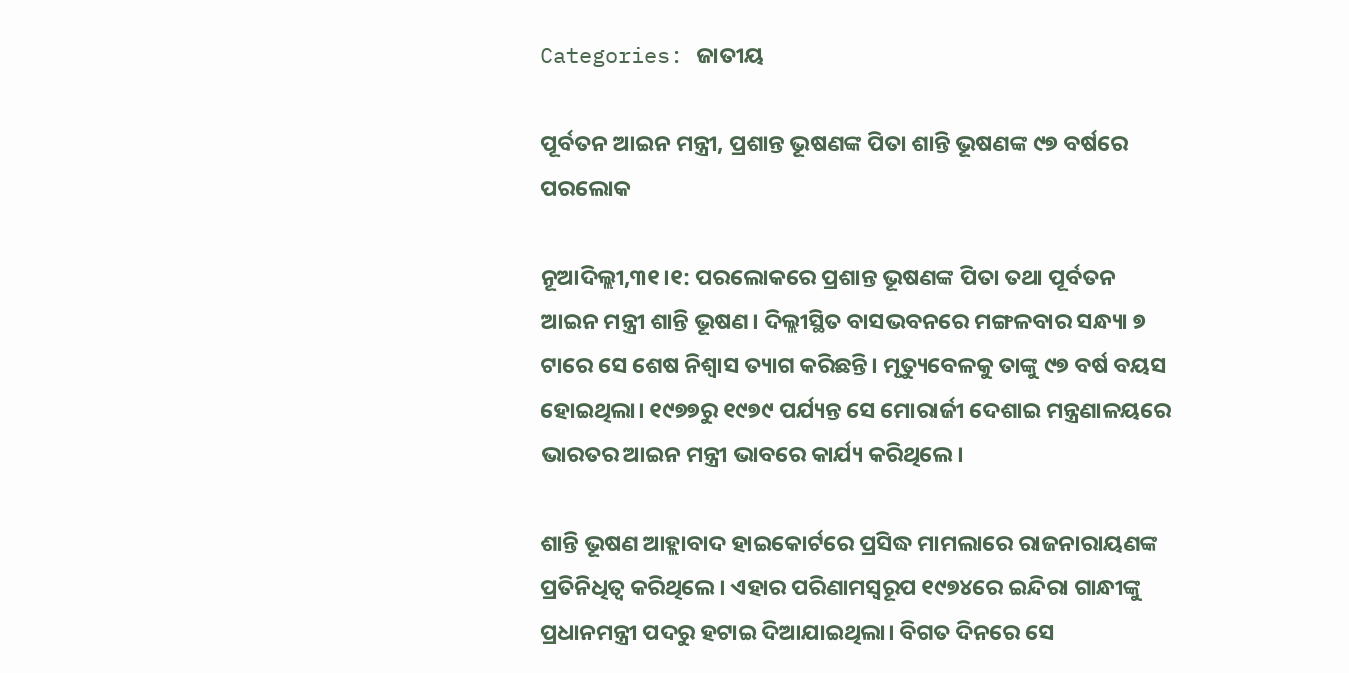Categories: ଜାତୀୟ

ପୂର୍ବତନ ଆଇନ ମନ୍ତ୍ରୀ, ପ୍ରଶାନ୍ତ ଭୂଷଣଙ୍କ ପିତା ଶାନ୍ତି ଭୂଷଣଙ୍କ ୯୭ ବର୍ଷରେ ପରଲୋକ

ନୂଆଦିଲ୍ଲୀ,୩୧।୧: ପରଲୋକରେ ପ୍ରଶାନ୍ତ ଭୂଷଣଙ୍କ ପିତା ତଥା ପୂର୍ବତନ ଆଇନ ମନ୍ତ୍ରୀ ଶାନ୍ତି ଭୂଷଣ। ଦିଲ୍ଲୀସ୍ଥିତ ବାସଭବନରେ ମଙ୍ଗଳବାର ସନ୍ଧ୍ୟା ୭ ଟାରେ ସେ ଶେଷ ନିଶ୍ୱାସ ତ୍ୟାଗ କରିଛନ୍ତି। ମୃତ୍ୟୁବେଳକୁ ତାଙ୍କୁ ୯୭ ବର୍ଷ ବୟସ ହୋଇଥିଲା। ୧୯୭୭ରୁ ୧୯୭୯ ପର୍ଯ୍ୟନ୍ତ ସେ ମୋରାର୍ଜୀ ଦେଶାଇ ମନ୍ତ୍ରଣାଳୟରେ ଭାରତର ଆଇନ ମନ୍ତ୍ରୀ ଭାବରେ କାର୍ଯ୍ୟ କରିଥିଲେ।

ଶାନ୍ତି ଭୂଷଣ ଆହ୍ଲାବାଦ ହାଇକୋର୍ଟରେ ପ୍ରସିଦ୍ଧ ମାମଲାରେ ରାଜନାରାୟଣଙ୍କ ପ୍ରତିନିଧିତ୍ୱ କରିଥିଲେ। ଏହାର ପରିଣାମସ୍ବରୂପ ୧୯୭୪ରେ ଇନ୍ଦିରା ଗାନ୍ଧୀଙ୍କୁ ପ୍ରଧାନମନ୍ତ୍ରୀ ପଦରୁ ହଟାଇ ଦିଆଯାଇଥିଲା। ବିଗତ ଦିନରେ ସେ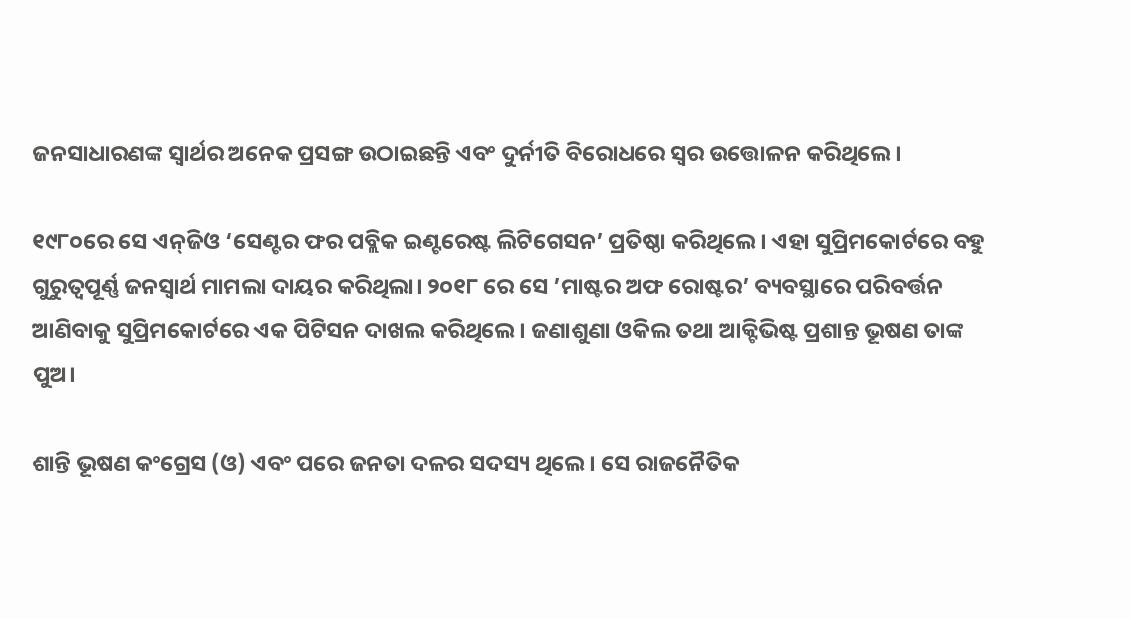ଜନସାଧାରଣଙ୍କ ସ୍ବାର୍ଥର ଅନେକ ପ୍ରସଙ୍ଗ ଉଠାଇଛନ୍ତି ଏବଂ ଦୁର୍ନୀତି ବିରୋଧରେ ସ୍ବର ଉତ୍ତୋଳନ କରିଥିଲେ।

୧୯୮୦ରେ ସେ ଏନ୍‌ଜିଓ ‘ସେଣ୍ଟର ଫର ପବ୍ଲିକ ଇଣ୍ଟରେଷ୍ଟ ଲିଟିଗେସନ’ ପ୍ରତିଷ୍ଠା କରିଥିଲେ। ଏହା ସୁପ୍ରିମକୋର୍ଟରେ ବହୁ ଗୁରୁତ୍ୱପୂର୍ଣ୍ଣ ଜନସ୍ବାର୍ଥ ମାମଲା ଦାୟର କରିଥିଲା। ୨୦୧୮ ରେ ସେ ’ମାଷ୍ଟର ଅଫ ରୋଷ୍ଟର’ ବ୍ୟବସ୍ଥାରେ ପରିବର୍ତ୍ତନ ଆଣିବାକୁ ସୁପ୍ରିମକୋର୍ଟରେ ଏକ ପିଟିସନ ଦାଖଲ କରିଥିଲେ। ଜଣାଶୁଣା ଓକିଲ ତଥା ଆକ୍ଟିଭିଷ୍ଟ ପ୍ରଶାନ୍ତ ଭୂଷଣ ତାଙ୍କ ପୁଅ।

ଶାନ୍ତି ଭୂଷଣ କଂଗ୍ରେସ (ଓ) ଏବଂ ପରେ ଜନତା ଦଳର ସଦସ୍ୟ ଥିଲେ। ସେ ରାଜନୈତିକ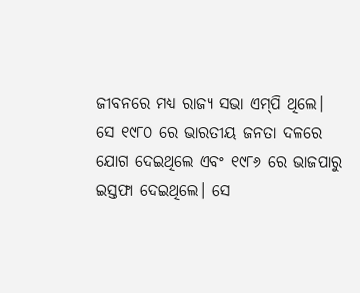ଜୀବନରେ ମଧ୍ୟ ରାଜ୍ୟ ସଭା ଏମ୍‌ପି ଥିଲେ। ସେ ୧୯୮୦ ରେ ଭାରତୀୟ ଜନତା ଦଳରେ ଯୋଗ ଦେଇଥିଲେ ଏବଂ ୧୯୮୬ ରେ ଭାଜପାରୁ ଇସ୍ତଫା ଦେଇଥିଲେ। ସେ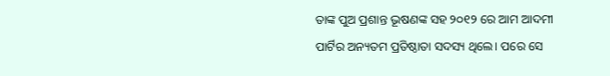ତାଙ୍କ ପୁଅ ପ୍ରଶାନ୍ତ ଭୂଷଣଙ୍କ ସହ ୨୦୧୨ ରେ ଆମ ଆଦମୀ ପାର୍ଟିର ଅନ୍ୟତମ ପ୍ରତିଷ୍ଠାତା ସଦସ୍ୟ ଥିଲେ। ପରେ ସେ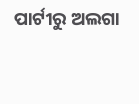ପାର୍ଟୀରୁ ଅଲଗା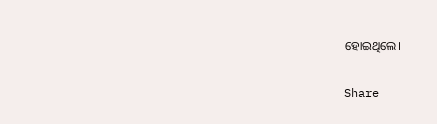ହୋଇଥିଲେ।

Share